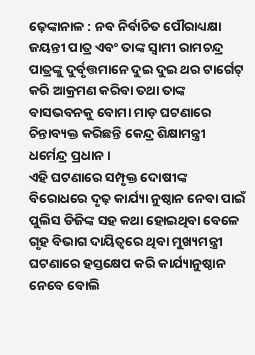ଢ଼େଙ୍କାନାଳ : ନବ ନିର୍ବାଚିତ ପୌରାଧ୍ୟକ୍ଷା ଜୟନ୍ତୀ ପାତ୍ର ଏବଂ ତାଙ୍କ ସ୍ୱାମୀ ରାମଚନ୍ଦ୍ର ପାତ୍ରଙ୍କୁ ଦୁର୍ବୃତ୍ତମାନେ ଦୁଇ ଦୁଇ ଥର ଟାର୍ଗେଟ୍ କରି ଆକ୍ରମଣ କରିବା ତଥା ତାଙ୍କ ବାସଭବନକୁ ବୋମା ମାଡ଼ ଘଟଣାରେ ଚିନ୍ତାବ୍ୟକ୍ତ କରିଛନ୍ତି କେନ୍ଦ୍ର ଶିକ୍ଷାମନ୍ତ୍ରୀ ଧର୍ମେନ୍ଦ୍ର ପ୍ରଧାନ ।
ଏହି ଘଟଣାରେ ସମ୍ପୃକ୍ତ ଦୋଷୀଙ୍କ ବିରୋଧରେ ଦୃଢ଼ କାର୍ଯ୍ୟା ନୁଷ୍ଠାନ ନେବା ପାଇଁ ପୁଲିସ ଡିଜିଙ୍କ ସହ କଥା ହୋଇଥିବା ବେଳେ ଗୃହ ବିଭାଗ ଦାୟିତ୍ୱରେ ଥିବା ମୁଖ୍ୟମନ୍ତ୍ରୀ ଘଟଣାରେ ହସ୍ତକ୍ଷେପ କରି କାର୍ଯ୍ୟାନୁଷ୍ଠାନ ନେବେ ବୋଲି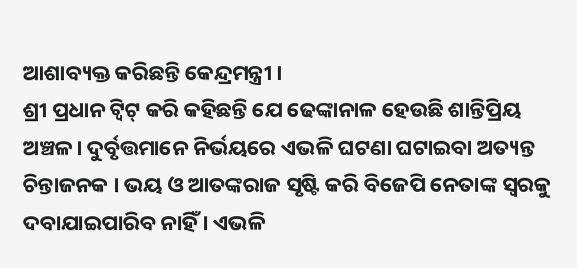ଆଶାବ୍ୟକ୍ତ କରିଛନ୍ତି କେନ୍ଦ୍ରମନ୍ତ୍ରୀ ।
ଶ୍ରୀ ପ୍ରଧାନ ଟ୍ୱିଟ୍ କରି କହିଛନ୍ତି ଯେ ଢେଙ୍କାନାଳ ହେଉଛି ଶାନ୍ତିପ୍ରିୟ ଅଞ୍ଚଳ। ଦୁର୍ବୃତ୍ତମାନେ ନିର୍ଭୟରେ ଏଭଳି ଘଟଣା ଘଟାଇବା ଅତ୍ୟନ୍ତ ଚିନ୍ତାଜନକ । ଭୟ ଓ ଆତଙ୍କରାଜ ସୃଷ୍ଟି କରି ବିଜେପି ନେତାଙ୍କ ସ୍ୱରକୁ ଦବାଯାଇପାରିବ ନାହିଁ । ଏଭଳି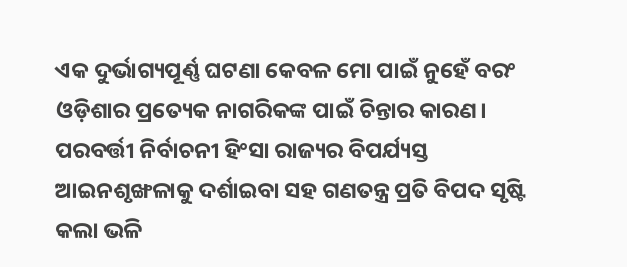ଏକ ଦୁର୍ଭାଗ୍ୟପୂର୍ଣ୍ଣ ଘଟଣା କେବଳ ମୋ ପାଇଁ ନୁହେଁ ବରଂ ଓଡ଼ିଶାର ପ୍ରତ୍ୟେକ ନାଗରିକଙ୍କ ପାଇଁ ଚିନ୍ତାର କାରଣ।
ପରବର୍ତ୍ତୀ ନିର୍ବାଚନୀ ହିଂସା ରାଜ୍ୟର ବିପର୍ଯ୍ୟସ୍ତ ଆଇନଶୃଙ୍ଖଳାକୁ ଦର୍ଶାଇବା ସହ ଗଣତନ୍ତ୍ର ପ୍ରତି ବିପଦ ସୃଷ୍ଟି କଲା ଭଳି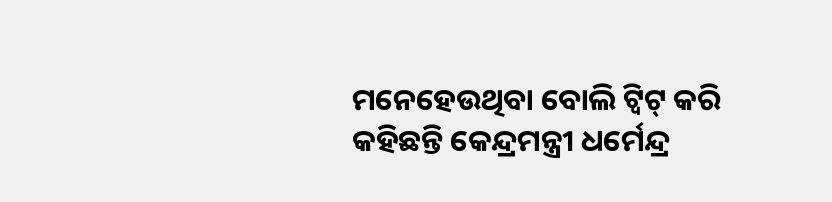ମନେହେଉଥିବା ବୋଲି ଟ୍ୱିଟ୍ କରି କହିଛନ୍ତି କେନ୍ଦ୍ରମନ୍ତ୍ରୀ ଧର୍ମେନ୍ଦ୍ର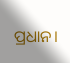ପ୍ରଧାନ।